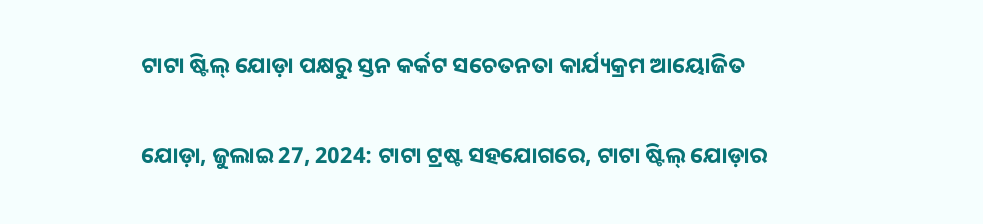ଟାଟା ଷ୍ଟିଲ୍ ଯୋଡ଼ା ପକ୍ଷରୁ ସ୍ତନ କର୍କଟ ସଚେତନତା କାର୍ଯ୍ୟକ୍ରମ ଆୟୋଜିତ


ଯୋଡ଼ା, ଜୁଲାଇ 27, 2024: ଟାଟା ଟ୍ରଷ୍ଟ ସହଯୋଗରେ, ଟାଟା ଷ୍ଟିଲ୍ ଯୋଡ଼ାର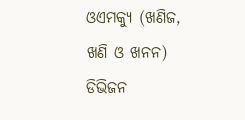ଓଏମକ୍ୟୁ (ଖଣିଜ, ଖଣି ଓ ଖନନ) ଡିଭିଜନ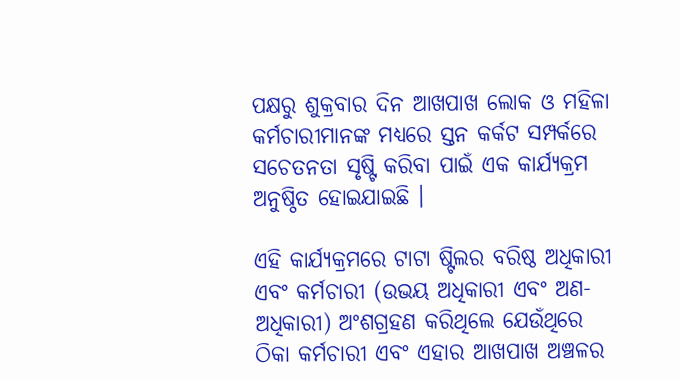ପକ୍ଷରୁ ଶୁକ୍ରବାର ଦିନ ଆଖପାଖ ଲୋକ ଓ ମହିଳା କର୍ମଚାରୀମାନଙ୍କ ମଧ୍ୟରେ ସ୍ତନ କର୍କଟ ସମ୍ପର୍କରେ ସଚେତନତା ସୃଷ୍ଟି କରିବା ପାଇଁ ଏକ କାର୍ଯ୍ୟକ୍ରମ ଅନୁଷ୍ଠିତ ହୋଇଯାଇଛି ।

ଏହି କାର୍ଯ୍ୟକ୍ରମରେ ଟାଟା ଷ୍ଟିଲର ବରିଷ୍ଠ ଅଧିକାରୀ ଏବଂ କର୍ମଚାରୀ (ଉଭୟ ଅଧିକାରୀ ଏବଂ ଅଣ-ଅଧିକାରୀ) ଅଂଶଗ୍ରହଣ କରିଥିଲେ ଯେଉଁଥିରେ ଠିକା କର୍ମଚାରୀ ଏବଂ ଏହାର ଆଖପାଖ ଅଞ୍ଚଳର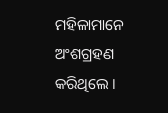ମହିଳାମାନେ ଅଂଶଗ୍ରହଣ କରିଥିଲେ ।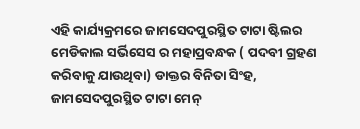ଏହି କାର୍ଯ୍ୟକ୍ରମରେ ଜାମସେଦପୁରସ୍ଥିତ ଟାଟା ଷ୍ଟିଲର ମେଡିକାଲ ସର୍ଭିସେସ ର ମହାପ୍ରବନ୍ଧକ ( ପଦବୀ ଗ୍ରହଣ କରିବାକୁ ଯାଉଥିବା) ଡାକ୍ତର ବିନିତା ସିଂହ, ଜାମସେଦପୁରସ୍ଥିତ ଟାଟା ମେନ୍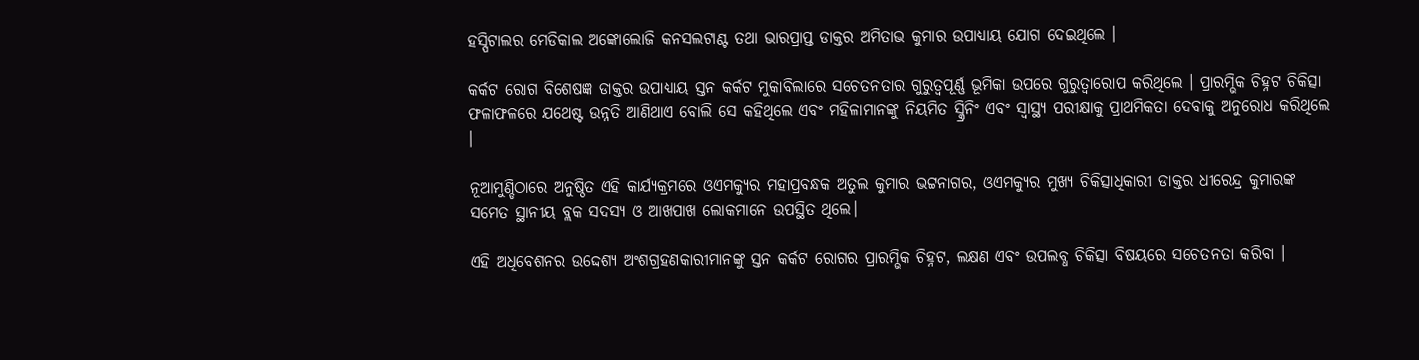ହସ୍ପିଟାଲର ମେଡିକାଲ ଅଙ୍କୋଲୋଜି କନସଲଟାଣ୍ଟ ତଥା ଭାରପ୍ରାପ୍ତ ଡାକ୍ତର ଅମିତାଭ କୁମାର ଉପାଧ୍ୟାୟ ଯୋଗ ଦେଇଥିଲେ ।

କର୍କଟ ରୋଗ ବିଶେଷଜ୍ଞ ଡାକ୍ତର ଉପାଧ୍ୟାୟ ସ୍ତନ କର୍କଟ ମୁକାବିଲାରେ ସଚେତନତାର ଗୁରୁତ୍ୱପୂର୍ଣ୍ଣ ଭୂମିକା ଉପରେ ଗୁରୁତ୍ୱାରୋପ କରିଥିଲେ । ପ୍ରାରମ୍ଭିକ ଚିହ୍ନଟ ଚିକିତ୍ସା ଫଳାଫଳରେ ଯଥେଷ୍ଟ ଉନ୍ନତି ଆଣିଥାଏ ବୋଲି ସେ କହିଥିଲେ ଏବଂ ମହିଳାମାନଙ୍କୁ ନିୟମିତ ସ୍କ୍ରିନିଂ ଏବଂ ସ୍ୱାସ୍ଥ୍ୟ ପରୀକ୍ଷାକୁ ପ୍ରାଥମିକତା ଦେବାକୁ ଅନୁରୋଧ କରିଥିଲେ ।

ନୂଆମୁଣ୍ଡିଠାରେ ଅନୁଷ୍ଠିତ ଏହି କାର୍ଯ୍ୟକ୍ରମରେ ଓଏମକ୍ୟୁର ମହାପ୍ରବନ୍ଧକ ଅତୁଲ କୁମାର ଭଟ୍ଟନାଗର, ଓଏମକ୍ୟୁର ମୁଖ୍ୟ ଚିକିତ୍ସାଧିକାରୀ ଡାକ୍ତର ଧୀରେନ୍ଦ୍ର କୁମାରଙ୍କ ସମେତ ସ୍ଥାନୀୟ ବ୍ଲକ ସଦସ୍ୟ ଓ ଆଖପାଖ ଲୋକମାନେ ଉପସ୍ଥିତ ଥିଲେ।

ଏହି ଅଧିବେଶନର ଉଦ୍ଦେଶ୍ୟ ଅଂଶଗ୍ରହଣକାରୀମାନଙ୍କୁ ସ୍ତନ କର୍କଟ ରୋଗର ପ୍ରାରମ୍ଭିକ ଚିହ୍ନଟ, ଲକ୍ଷଣ ଏବଂ ଉପଲବ୍ଧ ଚିକିତ୍ସା ବିଷୟରେ ସଚେତନତା କରିବା ।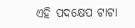ଏହି ପଦକ୍ଷେପ ଟାଟା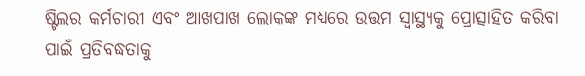ଷ୍ଟିଲର କର୍ମଚାରୀ ଏବଂ ଆଖପାଖ ଲୋକଙ୍କ ମଧ୍ୟରେ ଉତ୍ତମ ସ୍ୱାସ୍ଥ୍ୟକୁ ପ୍ରୋତ୍ସାହିତ କରିବା ପାଇଁ ପ୍ରତିବଦ୍ଧତାକୁ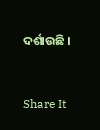ଦର୍ଶାଉଛି ।


Share It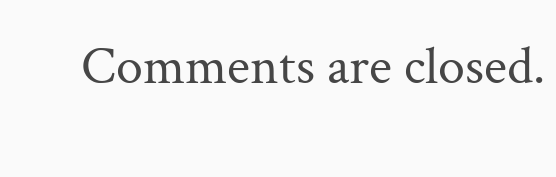Comments are closed.